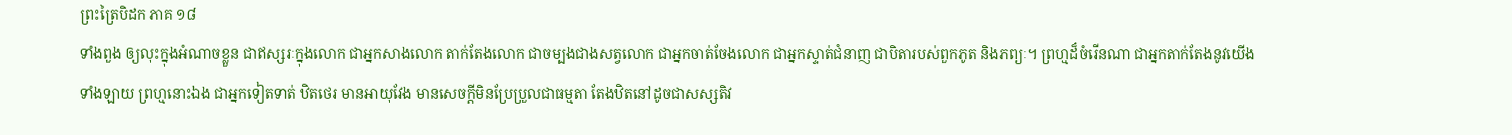ព្រះត្រៃបិដក ភាគ ១៨
ទាំងពួង ឲ្យលុះក្នុងអំណាចខ្លួន ជាឥស្សរៈក្នុងលោក ជាអ្នកសាងលោក តាក់តែងលោក ជាចម្បងជាងសត្វលោក ជាអ្នកចាត់ចែងលោក ជាអ្នកស្ទាត់ជំនាញ ជាបិតារបស់ពួកភូត និងភព្យៈ។ ព្រហ្មដ៏ចំរើនណា ជាអ្នកតាក់តែងនូវយើងទាំងឡាយ ព្រហ្មនោះឯង ជាអ្នកទៀតទាត់ ឋិតថេរ មានអាយុវែង មានសេចក្តីមិនប្រែប្រួលជាធម្មតា តែងឋិតនៅដូចជាសស្សតិវ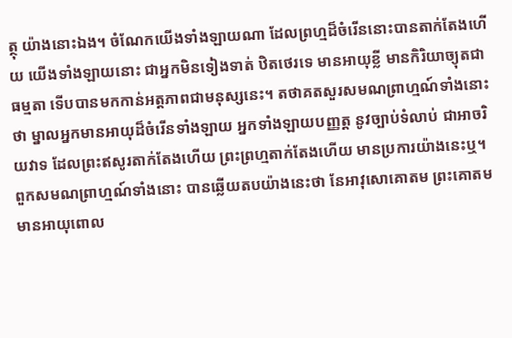ត្ថុ យ៉ាងនោះឯង។ ចំណែកយើងទាំងឡាយណា ដែលព្រហ្មដ៏ចំរើននោះបានតាក់តែងហើយ យើងទាំងឡាយនោះ ជាអ្នកមិនទៀងទាត់ ឋិតថេរទេ មានអាយុខ្លី មានកិរិយាច្យុតជាធម្មតា ទើបបានមកកាន់អត្តភាពជាមនុស្សនេះ។ តថាគតសួរសមណព្រាហ្មណ៍ទាំងនោះថា ម្នាលអ្នកមានអាយុដ៏ចំរើនទាំងឡាយ អ្នកទាំងឡាយបញ្ញត្ត នូវច្បាប់ទំលាប់ ជាអាចរិយវាទ ដែលព្រះឥសូរតាក់តែងហើយ ព្រះព្រហ្មតាក់តែងហើយ មានប្រការយ៉ាងនេះឬ។ ពួកសមណព្រាហ្មណ៍ទាំងនោះ បានឆ្លើយតបយ៉ាងនេះថា នែអាវុសោគោតម ព្រះគោតមមានអាយុពោល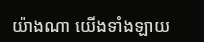យ៉ាងណា យើងទាំងឡាយ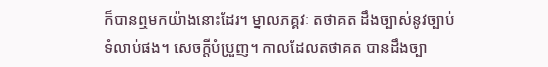ក៏បានឮមកយ៉ាងនោះដែរ។ ម្នាលភគ្គវៈ តថាគត ដឹងច្បាស់នូវច្បាប់ទំលាប់ផង។ សេចក្តីបំប្រួញ។ កាលដែលតថាគត បានដឹងច្បា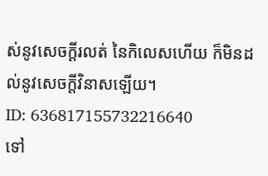ស់នូវសេចក្តីរលត់ នៃកិលេសហើយ ក៏មិនដល់នូវសេចក្តីវិនាសឡើយ។
ID: 636817155732216640
ទៅ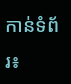កាន់ទំព័រ៖